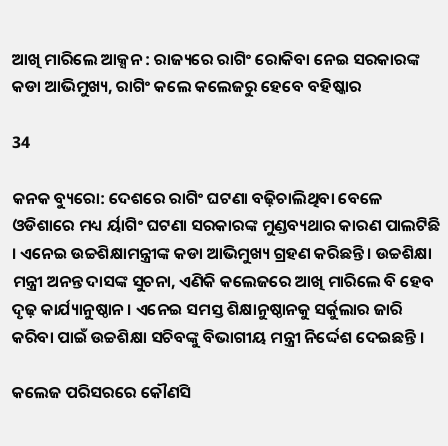ଆଖି ମାରିଲେ ଆକ୍ସନ : ରାଜ୍ୟରେ ରାଗିଂ ରୋକିବା ନେଇ ସରକାରଙ୍କ କଡା ଆଭିମୁଖ୍ୟ, ରାଗିଂ କଲେ କଲେଜରୁ ହେବେ ବହିଷ୍କାର

34

କନକ ବ୍ୟୁରୋ: ଦେଶରେ ରାଗିଂ ଘଟଣା ବଢ଼ିଚାଲିଥିବା ବେଳେ ଓଡିଶାରେ ମଧ୍ୟ ର୍ୟାଗିଂ ଘଟଣା ସରକାରଙ୍କ ମୁଣ୍ଡବ୍ୟଥାର କାରଣ ପାଲଟିଛି । ଏନେଇ ଉଚ୍ଚଶିକ୍ଷାମନ୍ତ୍ରୀଙ୍କ କଡା ଆଭିମୁଖ୍ୟ ଗ୍ରହଣ କରିଛନ୍ତି । ଉଚ୍ଚଶିକ୍ଷା ମନ୍ତ୍ରୀ ଅନନ୍ତ ଦାସଙ୍କ ସୁଚନା, ଏଣିକି କଲେଜରେ ଆଖି ମାରିଲେ ବି ହେବ ଦୃଢ଼ କାର୍ଯ୍ୟାନୁଷ୍ଠାନ । ଏନେଇ ସମସ୍ତ ଶିକ୍ଷାନୁଷ୍ଠାନକୁ ସର୍କୁଲାର ଜାରି କରିବା ପାଇଁ ଉଚ୍ଚଶିକ୍ଷା ସଚିବଙ୍କୁ ବିଭାଗୀୟ ମନ୍ତ୍ରୀ ନିର୍ଦ୍ଦେଶ ଦେଇଛନ୍ତି ।

କଲେଜ ପରିସରରେ କୌଣସି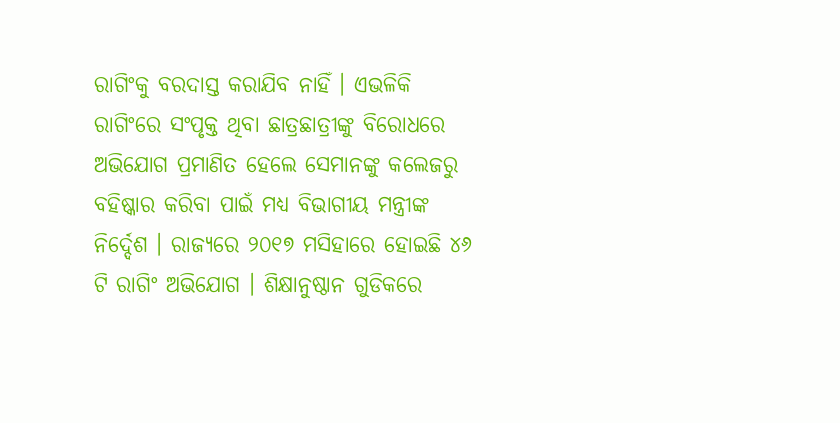ରାଗିଂକୁ ବରଦାସ୍ତ କରାଯିବ ନାହିଁ । ଏଭଳିକି ରାଗିଂରେ ସଂପୃକ୍ତ ଥିବା ଛାତ୍ରଛାତ୍ରୀଙ୍କୁ ବିରୋଧରେ ଅଭିଯୋଗ ପ୍ରମାଣିତ ହେଲେ ସେମାନଙ୍କୁ କଲେଜରୁ ବହିଷ୍କାର କରିବା ପାଇଁ ମଧ୍ୟ ବିଭାଗୀୟ ମନ୍ତ୍ରୀଙ୍କ ନିର୍ଦ୍ଦେଶ । ରାଜ୍ୟରେ ୨୦୧୭ ମସିହାରେ ହୋଇଛି ୪୬ ଟି ରାଗିଂ ଅଭିଯୋଗ । ଶିକ୍ଷାନୁଷ୍ଠାନ ଗୁଡିକରେ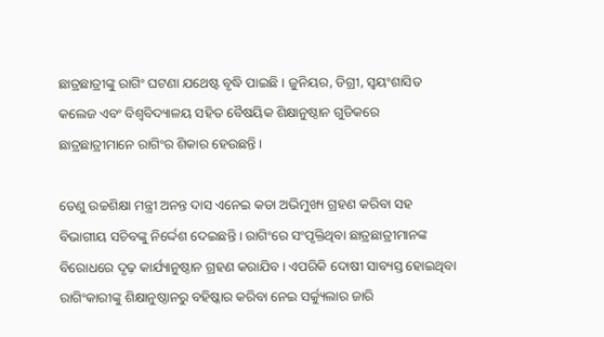ଛାତ୍ରଛାତ୍ରୀଙ୍କୁ ରାଗିଂ ଘଟଣା ଯଥେଷ୍ଟ ବୃଦ୍ଧି ପାଇଛି । ଜୁନିୟର, ଡିଗ୍ରୀ, ସ୍ୱୟଂଶାସିତ କଲେଜ ଏବଂ ବିଶ୍ୱବିଦ୍ୟାଳୟ ସହିତ ବୈଷୟିକ ଶିକ୍ଷାନୁଷ୍ଠାନ ଗୁଡିକରେ ଛାତ୍ରଛାତ୍ରୀମାନେ ରାଗିଂର ଶିକାର ହେଉଛନ୍ତି ।

ତେଣୁ ଉଚ୍ଚଶିକ୍ଷା ମନ୍ତ୍ରୀ ଅନନ୍ତ ଦାସ ଏନେଇ କଡା ଅଭିମୁଖ୍ୟ ଗ୍ରହଣ କରିବା ସହ ବିଭାଗୀୟ ସଚିବଙ୍କୁ ନିର୍ଦ୍ଦେଶ ଦେଇଛନ୍ତି । ରାଗିଂରେ ସଂପୃକ୍ତିଥିବା ଛାତ୍ରଛାତ୍ରୀମାନଙ୍କ ବିରୋଧରେ ଦୃଢ଼ କାର୍ଯ୍ୟାନୁଷ୍ଠାନ ଗ୍ରହଣ କରାଯିବ । ଏପରିକି ଦୋଷୀ ସାବ୍ୟସ୍ତ ହୋଇଥିବା ରାଗିଂକାରୀଙ୍କୁ ଶିକ୍ଷାନୁଷ୍ଠାନରୁ ବହିଷ୍କାର କରିବା ନେଇ ସର୍କ୍ୟୁଲାର ଜାରି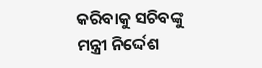କରିବାକୁ ସଚିବଙ୍କୁ ମନ୍ତ୍ରୀ ନିର୍ଦ୍ଦେଶ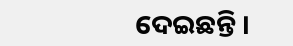ଦେଇଛନ୍ତି ।